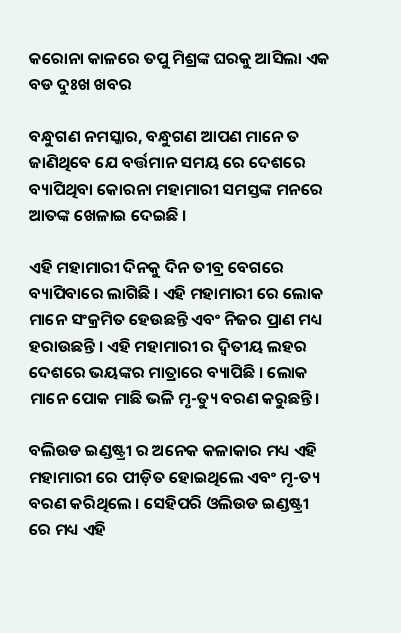କରୋନା କାଳରେ ତପୁ ମିଶ୍ରଙ୍କ ଘରକୁ ଆସିଲା ଏକ ବଡ ଦୁଃଖ ଖବର

ବନ୍ଧୁଗଣ ନମସ୍କାର, ବନ୍ଧୁଗଣ ଆପଣ ମାନେ ତ ଜାଣିଥିବେ ଯେ ବର୍ତ୍ତମାନ ସମୟ ରେ ଦେଶରେ ବ୍ୟାପିଥିବା କୋରନା ମହାମାରୀ ସମସ୍ତଙ୍କ ମନରେ ଆତଙ୍କ ଖେଳାଇ ଦେଇଛି ।

ଏହି ମହାମାରୀ ଦିନକୁ ଦିନ ତୀବ୍ର ବେଗରେ ବ୍ୟାପିବାରେ ଲାଗିଛି । ଏହି ମହାମାରୀ ରେ ଲୋକ ମାନେ ସଂକ୍ରମିତ ହେଉଛନ୍ତି ଏବଂ ନିଜର ପ୍ରାଣ ମଧ୍ୟ ହରାଉଛନ୍ତି । ଏହି ମହାମାରୀ ର ଦ୍ଵିତୀୟ ଲହର ଦେଶରେ ଭୟଙ୍କର ମାତ୍ରାରେ ବ୍ୟାପିଛି । ଲୋକ ମାନେ ପୋକ ମାଛି ଭଳି ମୃ-ତ୍ୟୁ ବରଣ କରୁଛନ୍ତି ।

ବଲିଉଡ ଇଣ୍ଡଷ୍ଟ୍ରୀ ର ଅନେକ କଳାକାର ମଧ୍ୟ ଏହି ମହାମାରୀ ରେ ପୀଡ଼ିତ ହୋଇଥିଲେ ଏବଂ ମୃ-ତ୍ୟ ବରଣ କରିଥିଲେ । ସେହିପରି ଓଲିଉଡ ଇଣ୍ଡଷ୍ଟ୍ରୀ ରେ ମଧ୍ୟ ଏହି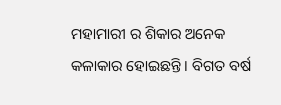ମହାମାରୀ ର ଶିକାର ଅନେକ କଳାକାର ହୋଇଛନ୍ତି । ବିଗତ ବର୍ଷ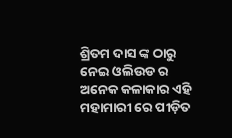ଶ୍ରିତମ ଦାସ ଙ୍କ ଠାରୁ ନେଇ ଓଲିଉଡ ର ଅନେକ କଳାକାର ଏହି ମହାମାରୀ ରେ ପୀଡ଼ିତ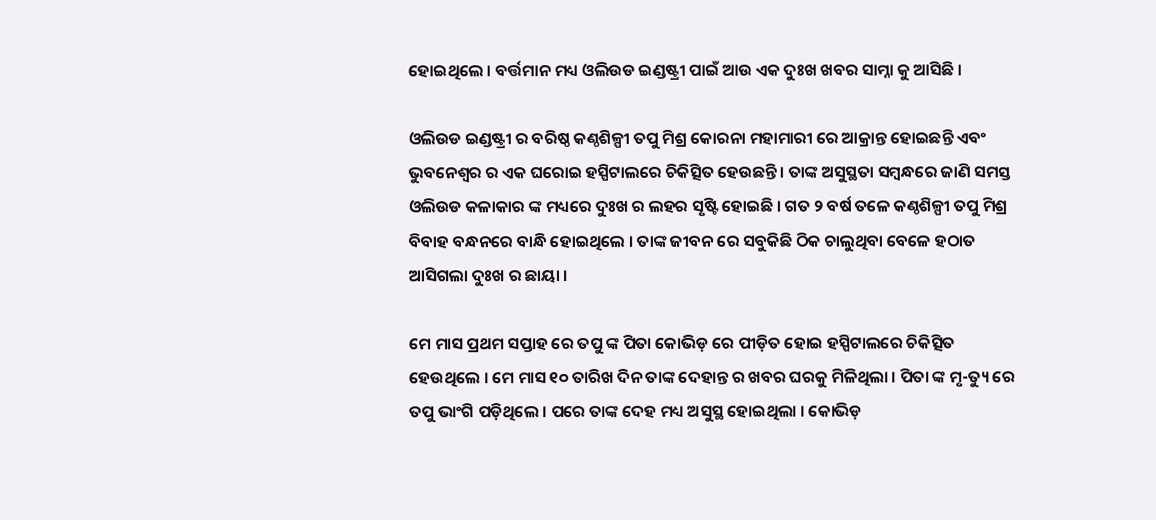ହୋଇଥିଲେ । ବର୍ତ୍ତମାନ ମଧ୍ୟ ଓଲିଉଡ ଇଣ୍ଡଷ୍ଟ୍ରୀ ପାଇଁ ଆଉ ଏକ ଦୁଃଖ ଖବର ସାମ୍ନା କୁ ଆସିଛି ।

ଓଲିଉଡ ଇଣ୍ଡଷ୍ଟ୍ରୀ ର ବରିଷ୍ଠ କଣ୍ଠଶିଳ୍ପୀ ତପୁ ମିଶ୍ର କୋରନା ମହାମାରୀ ରେ ଆକ୍ରାନ୍ତ ହୋଇଛନ୍ତି ଏବଂ ଭୁବନେଶ୍ୱର ର ଏକ ଘରୋଇ ହସ୍ପିଟାଲରେ ଚିକିତ୍ସିତ ହେଉଛନ୍ତି । ତାଙ୍କ ଅସୁସ୍ଥତା ସମ୍ବନ୍ଧରେ ଜାଣି ସମସ୍ତ ଓଲିଉଡ କଳାକାର ଙ୍କ ମଧ୍ୟରେ ଦୁଃଖ ର ଲହର ସୃଷ୍ଟି ହୋଇଛି । ଗତ ୨ ବର୍ଷ ତଳେ କଣ୍ଠଶିଳ୍ପୀ ତପୁ ମିଶ୍ର ବିବାହ ବନ୍ଧନରେ ବାନ୍ଧି ହୋଇଥିଲେ । ତାଙ୍କ ଜୀବନ ରେ ସବୁକିଛି ଠିକ ଚାଲୁଥିବା ବେଳେ ହଠାତ ଆସିଗଲା ଦୁଃଖ ର ଛାୟା ।

ମେ ମାସ ପ୍ରଥମ ସପ୍ତାହ ରେ ତପୁ ଙ୍କ ପିତା କୋଭିଡ଼ ରେ ପୀଡ଼ିତ ହୋଇ ହସ୍ପିଟାଲରେ ଚିକିତ୍ସିତ ହେଉଥିଲେ । ମେ ମାସ ୧୦ ତାରିଖ ଦିନ ତାଙ୍କ ଦେହାନ୍ତ ର ଖବର ଘରକୁ ମିଳିଥିଲା । ପିତା ଙ୍କ ମୃ-ତ୍ୟୁ ରେ ତପୁ ଭାଂଗି ପଡ଼ିଥିଲେ । ପରେ ତାଙ୍କ ଦେହ ମଧ୍ୟ ଅସୁସ୍ଥ ହୋଇଥିଲା । କୋଭିଡ଼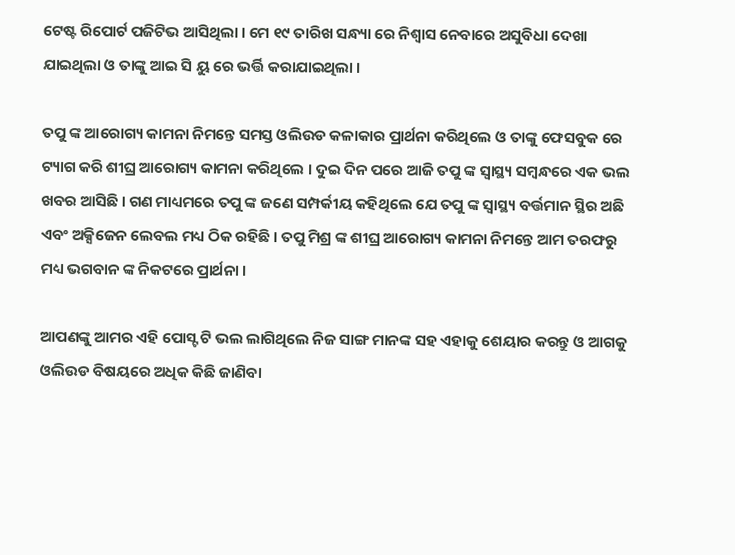ଟେଷ୍ଟ ରିପୋର୍ଟ ପଜିଟିଭ ଆସିଥିଲା । ମେ ୧୯ ତାରିଖ ସନ୍ଧ୍ୟା ରେ ନିଶ୍ୱାସ ନେବାରେ ଅସୁବିଧା ଦେଖା ଯାଇଥିଲା ଓ ତାଙ୍କୁ ଆଇ ସି ୟୁ ରେ ଭର୍ତ୍ତି କରାଯାଇଥିଲା ।

ତପୁ ଙ୍କ ଆରୋଗ୍ୟ କାମନା ନିମନ୍ତେ ସମସ୍ତ ଓଲିଉଡ କଳାକାର ପ୍ରାର୍ଥନା କରିଥିଲେ ଓ ତାଙ୍କୁ ଫେସବୁକ ରେ ଟ୍ୟାଗ କରି ଶୀଘ୍ର ଆରୋଗ୍ୟ କାମନା କରିଥିଲେ । ଦୁଇ ଦିନ ପରେ ଆଜି ତପୁ ଙ୍କ ସ୍ୱାସ୍ଥ୍ୟ ସମ୍ବନ୍ଧରେ ଏକ ଭଲ ଖବର ଆସିଛି । ଗଣ ମାଧ୍ୟମରେ ତପୁ ଙ୍କ ଜଣେ ସମ୍ପର୍କୀୟ କହିଥିଲେ ଯେ ତପୁ ଙ୍କ ସ୍ୱାସ୍ଥ୍ୟ ବର୍ତ୍ତମାନ ସ୍ଥିର ଅଛି ଏବଂ ଅକ୍ସିଜେନ ଲେବଲ ମଧ୍ୟ ଠିକ ରହିଛି । ତପୁ ମିଶ୍ର ଙ୍କ ଶୀଘ୍ର ଆରୋଗ୍ୟ କାମନା ନିମନ୍ତେ ଆମ ତରଫରୁ ମଧ୍ୟ ଭଗବାନ ଙ୍କ ନିକଟରେ ପ୍ରାର୍ଥନା ।

ଆପଣଙ୍କୁ ଆମର ଏହି ପୋସ୍ଟ ଟି ଭଲ ଲାଗିଥିଲେ ନିଜ ସାଙ୍ଗ ମାନଙ୍କ ସହ ଏହାକୁ ଶେୟାର କରନ୍ତୁ ଓ ଆଗକୁ ଓଲିଉଡ ବିଷୟରେ ଅଧିକ କିଛି ଜାଣିବା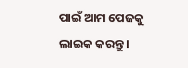ପାଇଁ ଆମ ପେଜକୁ ଲାଇକ କରନ୍ତୁ ।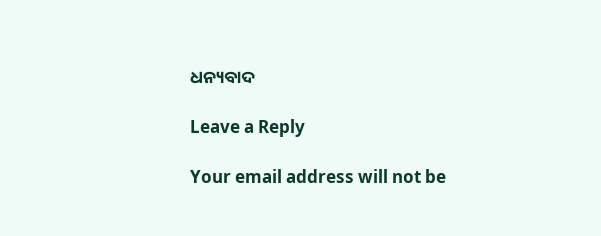ଧନ୍ୟବାଦ

Leave a Reply

Your email address will not be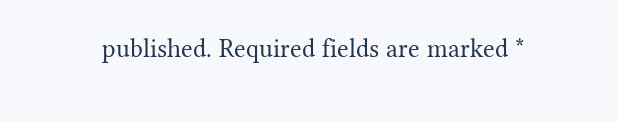published. Required fields are marked *